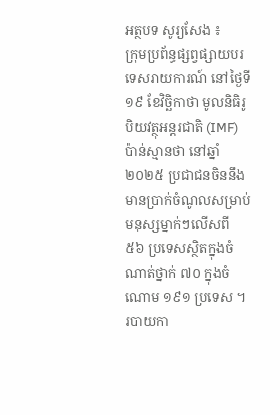អត្ថបទ សូរ្យសែង ៖
ក្រុមប្រព័ន្ធផ្សព្វផ្សាយបរទេសរាយការណ៍ នៅថ្ងៃទី ១៩ ខែវិច្ឆិកាថា មូលនិធិរូបិយវត្ថុអន្តរជាតិ (IMF) ប៉ាន់ស្មានថា នៅឆ្នាំ ២០២៥ ប្រជាជនចិននឹងមានប្រាក់ចំណូលសម្រាប់មនុស្សម្នាក់ៗលើសពី ៥៦ ប្រទេសស្ថិតក្នុងចំណាត់ថ្នាក់ ៧០ ក្នុងចំណោម ១៩១ ប្រទេស ។
របាយកា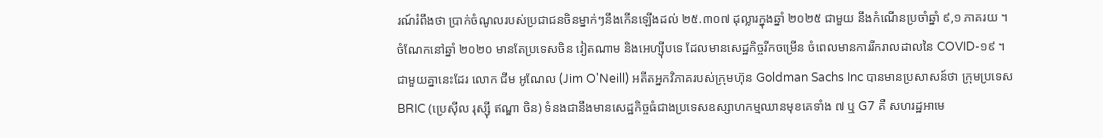រណ៍រំពឹងថា ប្រាក់ចំណូលរបស់ប្រជាជនចិនម្នាក់ៗនឹងកើនឡើងដល់ ២៥.៣០៧ ដុល្លារក្នុងឆ្នាំ ២០២៥ ជាមួយ នឹងកំណើនប្រចាំឆ្នាំ ៩,១ ភាគរយ ។
ចំណែកនៅឆ្នាំ ២០២០ មានតែប្រទេសចិន វៀតណាម និងអេហ្ស៊ីបទេ ដែលមានសេដ្ឋកិច្ចរីកចម្រើន ចំពេលមានការរីករាលដាលនៃ COVID-១៩ ។
ជាមួយគ្នានេះដែរ លោក ជីម អូណែល (Jim O'Neill) អតីតអ្នកវិភាគរបស់ក្រុមហ៊ុន Goldman Sachs Inc បានមានប្រសាសន៍ថា ក្រុមប្រទេស BRIC (ប្រេស៊ីល រុស្ស៊ី ឥណ្ឌា ចិន) ទំនងជានឹងមានសេដ្ឋកិច្ចធំជាងប្រទេសឧស្សាហកម្មឈានមុខគេទាំង ៧ ឬ G7 គឺ សហរដ្ឋអាមេ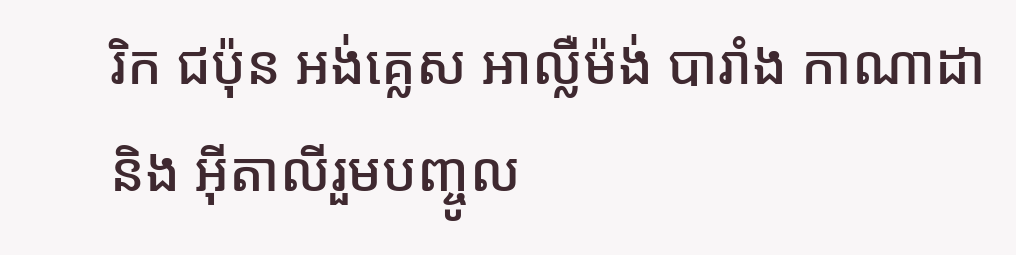រិក ជប៉ុន អង់គ្លេស អាល្លឺម៉ង់ បារាំង កាណាដា និង អ៊ីតាលីរួមបញ្ចូល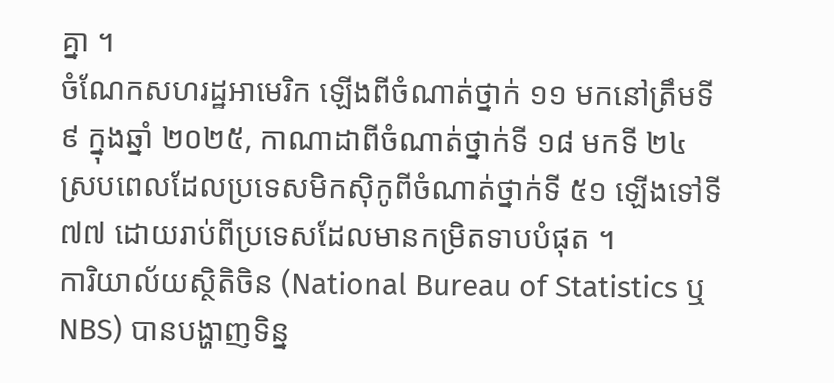គ្នា ។
ចំណែកសហរដ្ឋអាមេរិក ឡើងពីចំណាត់ថ្នាក់ ១១ មកនៅត្រឹមទី ៩ ក្នុងឆ្នាំ ២០២៥, កាណាដាពីចំណាត់ថ្នាក់ទី ១៨ មកទី ២៤ ស្របពេលដែលប្រទេសមិកស៊ិកូពីចំណាត់ថ្នាក់ទី ៥១ ឡើងទៅទី ៧៧ ដោយរាប់ពីប្រទេសដែលមានកម្រិតទាបបំផុត ។
ការិយាល័យស្ថិតិចិន (National Bureau of Statistics ឬ NBS) បានបង្ហាញទិន្ន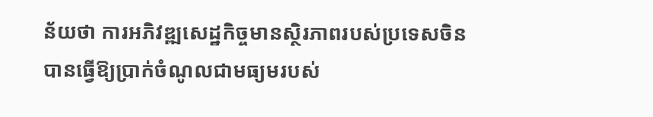ន័យថា ការអភិវឌ្ឍសេដ្ឋកិច្ចមានស្ថិរភាពរបស់ប្រទេសចិន បានធ្វើឱ្យប្រាក់ចំណូលជាមធ្យមរបស់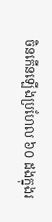ចិនកើនឡើងប្រហែល ៦០ ដងក្នុងរ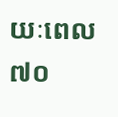យៈពេល ៧០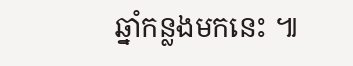ឆ្នាំកន្លងមកនេះ ៕